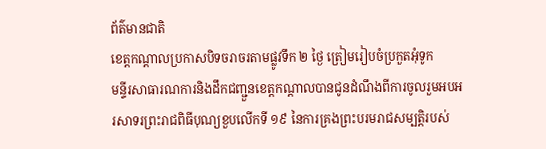ព័ត៌មានជាតិ
ខេត្តកណ្តាលប្រកាសបិទចរាចរតាមផ្លូវទឹក ២ ថ្ងៃ ត្រៀមរៀបចំប្រកួតអុំទូក
មន្ទីរសាធារណការនិងដឹកជញ្ជួនខេត្តកណ្តាលបានជូនដំណឹងពីការចូលរួមអបអរសាទរព្រះរាជពិធីបុណ្យខួបលើកទី ១៩ នៃការគ្រងព្រះបរមរាជសម្បត្តិរបស់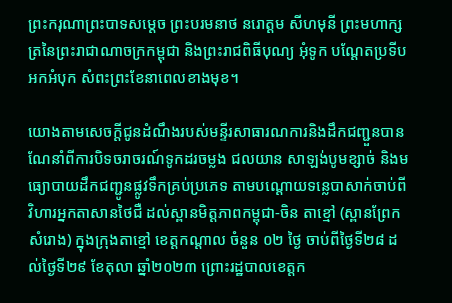ព្រះករុណាព្រះបាទសម្តេច ព្រះបរមនាថ នរោត្ដម សីហមុនី ព្រះមហាក្សត្រនៃព្រះរាជាណាចក្រកម្ពុជា និងព្រះរាជពិធីបុណ្យ អុំទូក បណ្តែតប្រទីប អកអំបុក សំពះព្រះខែនាពេលខាងមុខ។

យោងតាមសេចក្តីជូនដំណឹងរបស់មន្ទីរសាធារណការនិងដឹកជញ្ជួនបានណែនាំពីការបិទចរាចរណ៍ទូកដរចម្លង ជលយាន សាឡង់បូមខ្សាច់ និងមធ្យោបាយដឹកជញ្ជូនផ្លូវទឹកគ្រប់ប្រភេទ តាមបណ្ដោយទន្លេបាសាក់ចាប់ពីវិហារអ្នកតាសានថៃជឺ ដល់ស្ពានមិត្តភាពកម្ពុជា-ចិន តាខ្មៅ (ស្ពានព្រែកសំរោង) ក្នុងក្រុងតាខ្មៅ ខេត្តកណ្តាល ចំនួន ០២ ថ្ងៃ ចាប់ពីថ្ងៃទី២៨ ដល់ថ្ងៃទី២៩ ខែតុលា ឆ្នាំ២០២៣ ព្រោះរដ្ឋបាលខេត្តក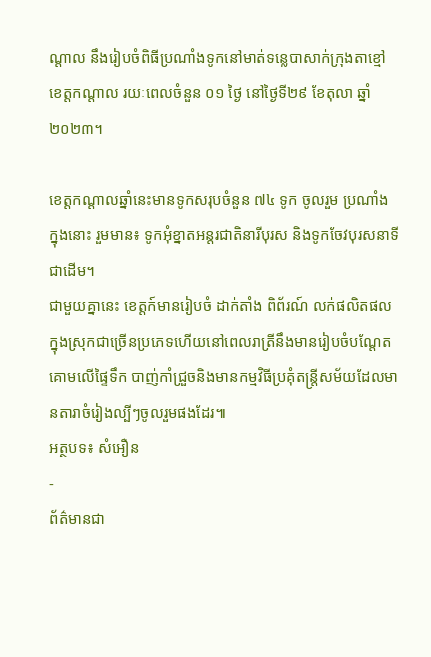ណ្តាល នឹងរៀបចំពិធីប្រណាំងទូកនៅមាត់ទន្លេបាសាក់ក្រុងតាខ្មៅ ខេត្តកណ្តាល រយៈពេលចំនួន ០១ ថ្ងៃ នៅថ្ងៃទី២៩ ខែតុលា ឆ្នាំ២០២៣។

ខេត្តកណ្តាលឆ្នាំនេះមានទូកសរុបចំនួន ៧៤ ទូក ចូលរួម ប្រណាំង ក្នុងនោះ រួមមាន៖ ទូកអុំខ្នាតអន្តរជាតិនារីបុរស និងទូកចែវបុរសនាទីជាដើម។
ជាមួយគ្នានេះ ខេត្តក៍មានរៀបចំ ដាក់តាំង ពិព័រណ៍ លក់ផលិតផល ក្នុងស្រុកជាច្រើនប្រភេទហើយនៅពេលរាត្រីនឹងមានរៀបចំបណ្តែតគោមលើផ្ទៃទឹក បាញ់កាំជ្រួចនិងមានកម្មវិធីប្រគុំតន្ត្រីសម័យដែលមានតារាចំរៀងល្បីៗចូលរួមផងដែរ៕
អត្ថបទ៖ សំអឿន
-
ព័ត៌មានជា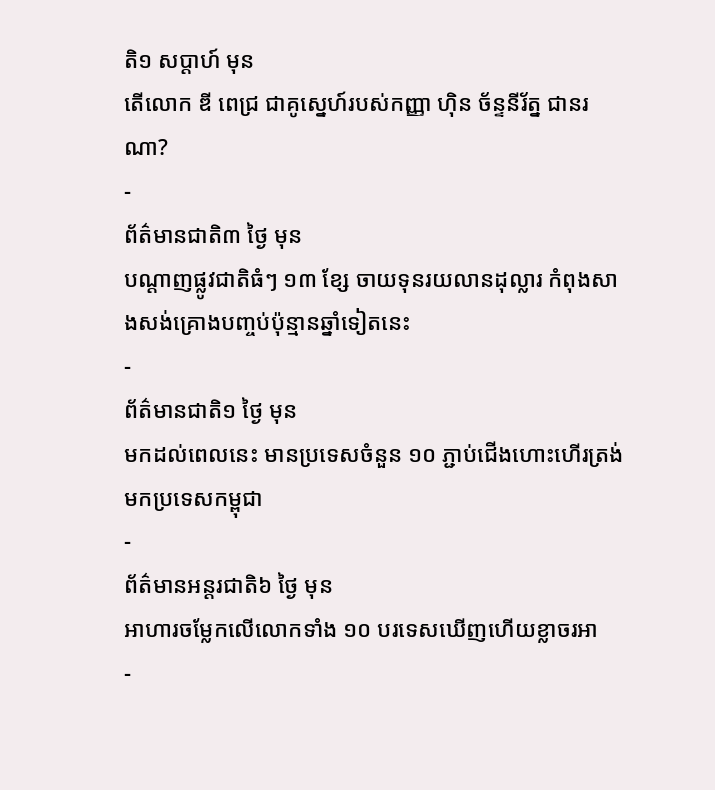តិ១ សប្តាហ៍ មុន
តើលោក ឌី ពេជ្រ ជាគូស្នេហ៍របស់កញ្ញា ហ៊ិន ច័ន្ទនីរ័ត្ន ជានរណា?
-
ព័ត៌មានជាតិ៣ ថ្ងៃ មុន
បណ្តាញផ្លូវជាតិធំៗ ១៣ ខ្សែ ចាយទុនរយលានដុល្លារ កំពុងសាងសង់គ្រោងបញ្ចប់ប៉ុន្មានឆ្នាំទៀតនេះ
-
ព័ត៌មានជាតិ១ ថ្ងៃ មុន
មកដល់ពេលនេះ មានប្រទេសចំនួន ១០ ភ្ជាប់ជើងហោះហើរត្រង់មកប្រទេសកម្ពុជា
-
ព័ត៌មានអន្ដរជាតិ៦ ថ្ងៃ មុន
អាហារចម្លែកលើលោកទាំង ១០ បរទេសឃើញហើយខ្លាចរអា
-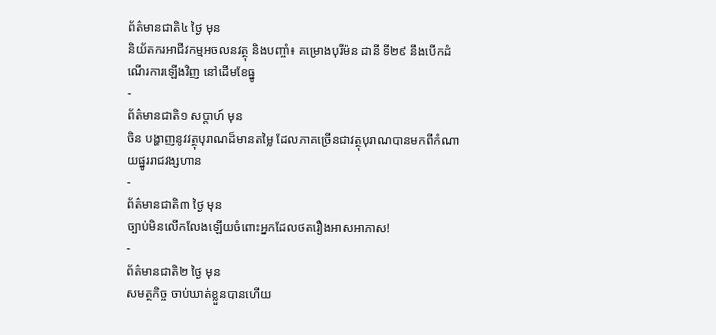ព័ត៌មានជាតិ៤ ថ្ងៃ មុន
និយ័តករអាជីវកម្មអចលនវត្ថុ និងបញ្ចាំ៖ គម្រោងបុរីម៉ន ដានី ទី២៩ នឹងបើកដំណើរការឡើងវិញ នៅដើមខែធ្នូ
-
ព័ត៌មានជាតិ១ សប្តាហ៍ មុន
ចិន បង្ហាញនូវវត្ថុបុរាណដ៏មានតម្លៃ ដែលភាគច្រើនជាវត្ថុបុរាណបានមកពីកំណាយផ្នូររាជវង្សហាន
-
ព័ត៌មានជាតិ៣ ថ្ងៃ មុន
ច្បាប់មិនលើកលែងឡើយចំពោះអ្នកដែលថតរឿងអាសអាភាស!
-
ព័ត៌មានជាតិ២ ថ្ងៃ មុន
សមត្ថកិច្ច ចាប់ឃាត់ខ្លួនបានហើយ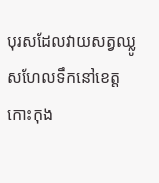បុរសដែលវាយសត្វឈ្លូសហែលទឹកនៅខេត្តកោះកុង